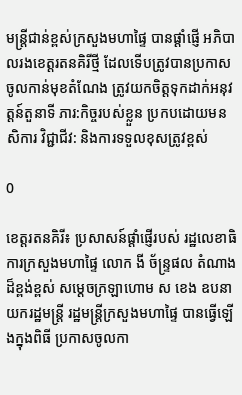មន្ត្រីជាន់ខ្ពស់ក្រសួងមហាផ្ទៃ បានផ្តាំផ្ញើ អភិបាលរងខេត្តរតនគិរីថ្មី ដែលទើបត្រូវបានប្រកាសចូលកាន់មុខតំណែង ត្រូវយកចិត្តទុកដាក់អនុវត្តន៍តួនាទី ភារ:កិច្ចរបស់ខ្លួន ប្រកបដោយមនសិការ វិជ្ជាជីវ: និងការទទួលខុសត្រូវខ្ពស់

0

ខេត្តរតនគិរី៖ ប្រសាសន៍ផ្តាំផ្ញើរបស់ រដ្ឋលេខាធិការក្រសួងមហាផ្ទៃ លោក ងី ច័ន្ទ្រផល តំណាងដ៏ខ្ពង់ខ្ពស់ សម្តេចក្រឡាហោម ស ខេង ឧបនាយករដ្ឋមន្ត្រី រដ្ឋមន្ត្រីក្រសួងមហាផ្ទៃ បានធ្វើឡើងក្នុងពិធី ប្រកាសចូលកា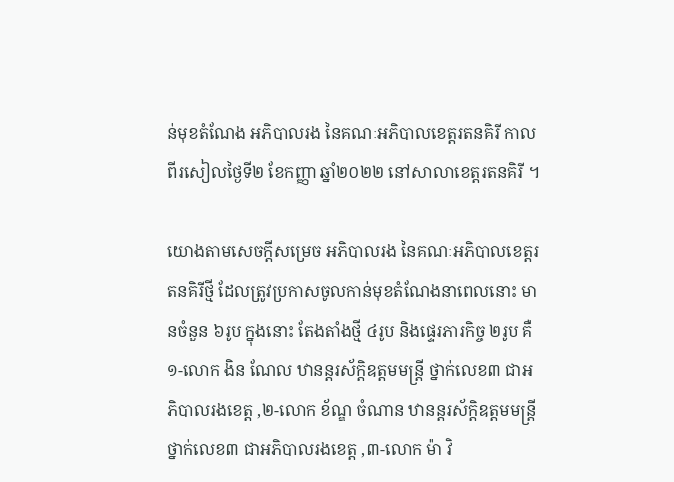ន់មុខតំណែង អភិបាលរង នៃគណៈអភិបាលខេត្តរតនគិរី កាលពីរសៀលថ្ងៃទី២ ខែកញ្ញា ឆ្នាំ២០២២ នៅសាលាខេត្តរតនគិរី ។

យោងតាមសេចក្តីសម្រេច អភិបាលរង នៃគណៈអភិបាលខេត្តរតនគិរីថ្មី ដែលត្រូវប្រកាសចូលកាន់មុខតំណែងនាពេលនោះ មានចំនួន ៦រូប ក្នុងនោះ តែងតាំងថ្មី ៤រូប និងផ្ទេរភារកិច្ច ២រូប គឺ ១-លោក ងិន ណែល ឋានន្តរស័ក្តិឧត្តមមន្ត្រី ថ្នាក់លេខ៣ ជាអភិបាលរងខេត្ត ,២-លោក ខ័ណ្ឌ ចំណាន ឋានន្តរស័ក្តិឧត្តមមន្ត្រី ថ្នាក់លេខ៣ ជាអភិបាលរងខេត្ត ,៣-លោក ម៉ា វិ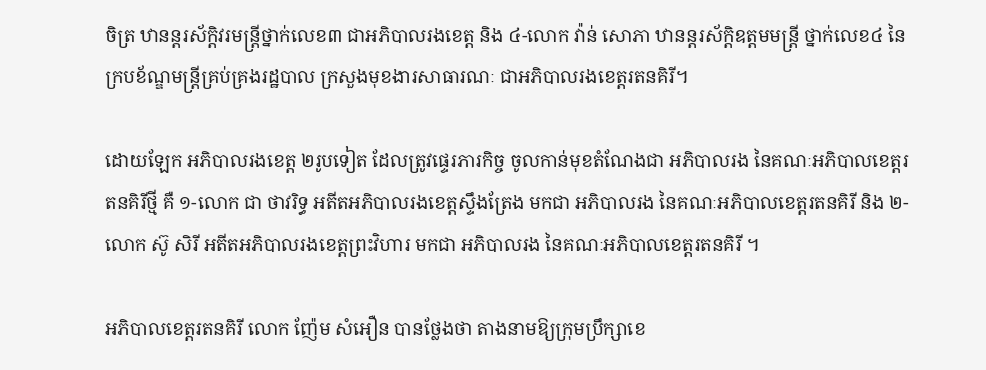ចិត្រ ឋានន្តរស័ក្តិវរមន្ត្រីថ្នាក់លេខ៣ ជាអភិបាលរងខេត្ត និង ៤-លោក វ៉ាន់ សោភា ឋានន្តរស័ក្តិឧត្តមមន្ត្រី ថ្នាក់លេខ៤ នៃក្របខ័ណ្ឌមន្ត្រីគ្រប់គ្រងរដ្ឋបាល ក្រសួងមុខងារសាធារណៈ ជាអភិបាលរងខេត្តរតនគិរី។

ដោយឡែក អភិបាលរងខេត្ត ២រូបទៀត ដែលត្រូវផ្ទេរភារកិច្ច ចូលកាន់មុខតំណែងជា អភិបាលរង នៃគណៈអភិបាលខេត្តរតនគិរីថ្មី គឺ ១-លោក ជា ថាវរិទ្ធ អតីតអភិបាលរងខេត្តស្ទឹងត្រែង មកជា អភិបាលរង នៃគណៈអភិបាលខេត្តរតនគិរី និង ២-លោក ស៊ូ សិរី អតីតអភិបាលរងខេត្តព្រះវិហារ មកជា អភិបាលរង នៃគណៈអភិបាលខេត្តរតនគិរី ។

អភិបាលខេត្តរតនគិរី លោក ញ៉ែម សំអឿន បានថ្លែងថា តាងនាមឱ្យក្រុមប្រឹក្សាខេ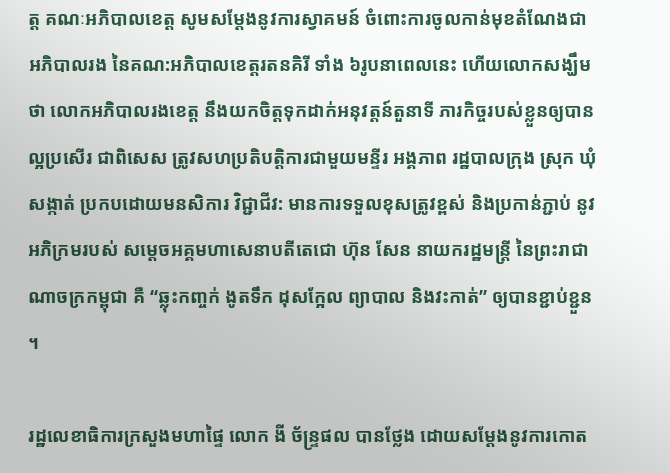ត្ត គណៈអភិបាលខេត្ត សូមសម្តែងនូវការស្វាគមន៍ ចំពោះការចូលកាន់មុខតំណែងជា អភិបាលរង នៃគណ:អភិបាលខេត្តរតនគិរី ទាំង ៦រូបនាពេលនេះ ហើយលោកសង្ឃឹមថា លោកអភិបាលរងខេត្ត នឹងយកចិត្តទុកដាក់អនុវត្តន៍តួនាទី ភារកិច្ចរបស់ខ្លួនឲ្យបានល្អប្រសើរ ជាពិសេស ត្រូវសហប្រតិបត្តិការជាមួយមន្ទីរ អង្គភាព រដ្ឋបាលក្រុង ស្រុក ឃុំ សង្កាត់ ប្រកបដោយមនសិការ វិជ្ជាជីវ: មានការទទួលខុសត្រូវខ្ពស់ និងប្រកាន់ភ្ជាប់ នូវអភិក្រមរបស់ សម្តេចអគ្គមហាសេនាបតីតេជោ ហ៊ុន សែន នាយករដ្ឋមន្ត្រី នៃព្រះរាជាណាចក្រកម្ពុជា គឺ “ឆ្លុះកញ្ចក់ ងូតទឹក ដុសក្អែល ព្យាបាល និងវះកាត់” ឲ្យបានខ្ជាប់ខ្ជួន ។

រដ្ឋលេខាធិការក្រសួងមហាផ្ទៃ លោក ងី ច័ន្ទ្រផល បានថ្លែង ដោយសម្តែងនូវការកោត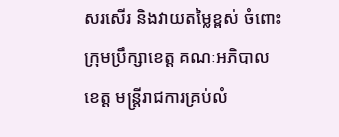សរសើរ និងវាយតម្លៃខ្ពស់ ចំពោះក្រុមប្រឹក្សាខេត្ត គណៈអភិបាលខេត្ត មន្ត្រីរាជការគ្រប់លំ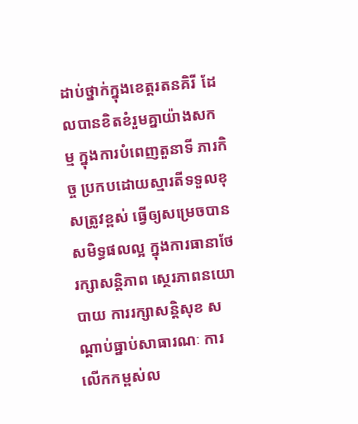ដាប់ថ្នាក់ក្នុងខេត្តរតនគិរី ដែលបានខិតខំរួមគ្នាយ៉ាងសកម្ម ក្នុងការបំពេញតួនាទី ភារកិច្ច ប្រកបដោយស្មារតីទទួលខុសត្រូវខ្ពស់ ធ្វើឲ្យសម្រេចបានសមិទ្ធផលល្អ ក្នុងការធានាថែរក្សាសន្តិភាព ស្ថេរភាពនយោបាយ ការរក្សាសន្តិសុខ សណ្តាប់ធ្នាប់សាធារណៈ ការលើកកម្ពស់ល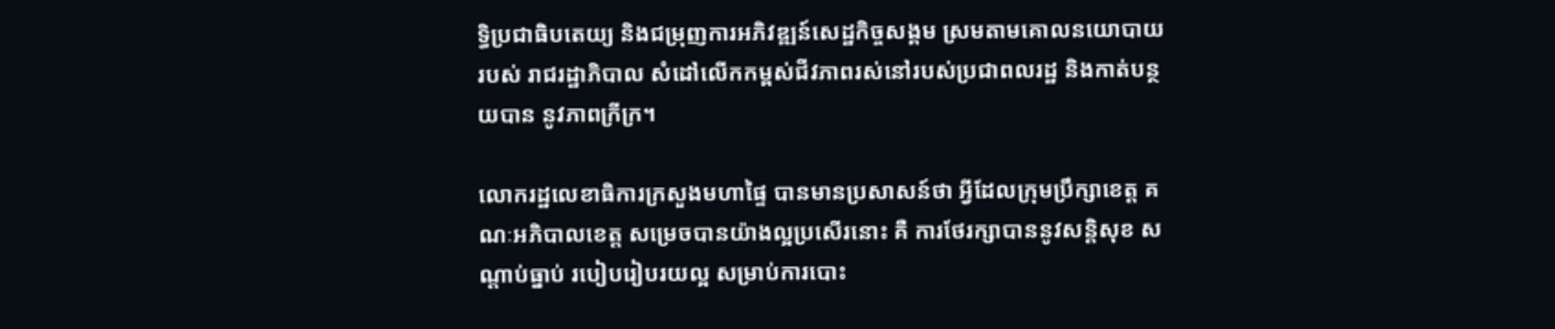ទ្ធិប្រជាធិបតេយ្យ និងជម្រុញការអភិវឌ្ឍន៍សេដ្ឋកិច្ចសង្គម ស្រមតាមគោលនយោបាយរបស់ រាជរដ្ឋាភិបាល សំដៅលើកកម្ពស់ជីវភាពរស់នៅរបស់ប្រជាពលរដ្ឋ និងកាត់បន្ថយបាន នូវភាពក្រីក្រ។

លោករដ្ឋលេខាធិការក្រសួងមហាផ្ទៃ បានមានប្រសាសន៍ថា អ្វីដែលក្រុមប្រឹក្សាខេត្ត គណៈអភិបាលខេត្ត សម្រេចបានយ៉ាងល្អប្រសើរនោះ គឺ ការថែរក្សាបាននូវសន្តិសុខ សណ្តាប់ធ្នាប់ របៀបរៀបរយល្អ សម្រាប់ការបោះ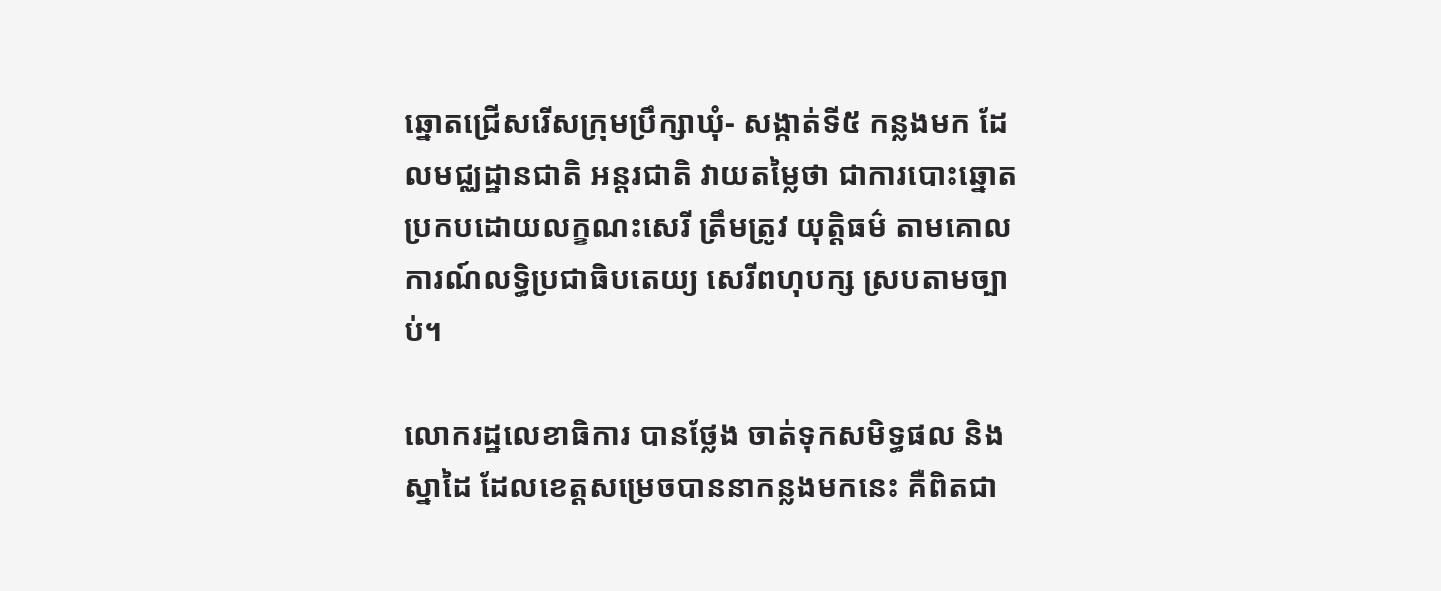ឆ្នោតជ្រើសរើសក្រុមប្រឹក្សាឃុំ- សង្កាត់ទី៥ កន្លងមក ដែលមជ្ឈដ្ឋានជាតិ អន្តរជាតិ វាយតម្លៃថា ជាការបោះឆ្នោតប្រកបដោយលក្ខណះសេរី ត្រឹមត្រូវ យុត្តិធម៌ តាមគោលការណ៍លទ្ធិប្រជាធិបតេយ្យ សេរីពហុបក្ស ស្របតាមច្បាប់។

លោករដ្ឋលេខាធិការ បានថ្លែង ចាត់ទុកសមិទ្ធផល និងស្នាដៃ ដែលខេត្តសម្រេចបាននាកន្លងមកនេះ គឺពិតជា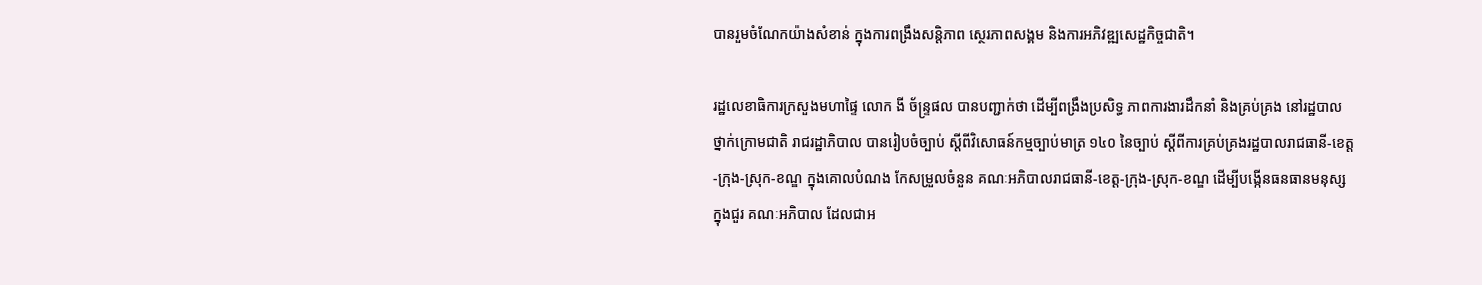បានរួមចំណែកយ៉ាងសំខាន់ ក្នុងការពង្រឹងសន្តិភាព ស្ថេរភាពសង្គម និងការអភិវឌ្ឍសេដ្ឋកិច្ចជាតិ។

រដ្ឋលេខាធិការក្រសួងមហាផ្ទៃ លោក ងី ច័ន្ទ្រផល បានបញ្ជាក់ថា ដើម្បីពង្រឹងប្រសិទ្ធ ភាពការងារដឹកនាំ និងគ្រប់គ្រង នៅរដ្ឋបាលថ្នាក់ក្រោមជាតិ រាជរដ្ឋាភិបាល បានរៀបចំច្បាប់ ស្តីពីវិសោធន៍កម្មច្បាប់មាត្រ ១៤០ នៃច្បាប់ ស្តីពីការគ្រប់គ្រងរដ្ឋបាលរាជធានី-ខេត្ត-ក្រុង-ស្រុក-ខណ្ឌ ក្នុងគោលបំណង កែសម្រួលចំនួន គណៈអភិបាលរាជធានី-ខេត្ត-ក្រុង-ស្រុក-ខណ្ឌ ដើម្បីបង្កើនធនធានមនុស្សក្នុងជួរ គណៈអភិបាល ដែលជាអ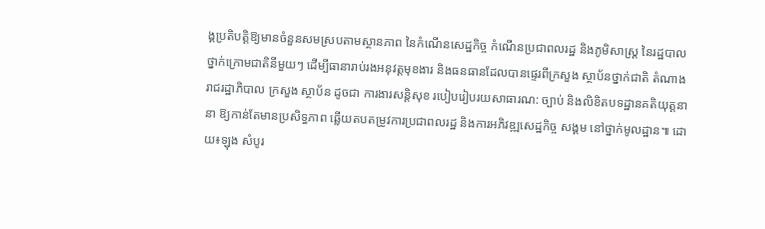ង្គប្រតិបត្តិឱ្យមានចំនួនសមស្របតាមស្ថានភាព នៃកំណើនសេដ្ឋកិច្ច កំណើនប្រជាពលរដ្ឋ និងភូមិសាស្រ្ត នៃរដ្ឋបាលថ្នាក់ក្រោមជាតិនីមួយៗ ដើម្បីធានារាប់រងអនុវត្តមុខងារ និងធនធានដែលបានផ្ទេរពីក្រសួង ស្ថាប័នថ្នាក់ជាតិ តំណាង រាជរដ្ឋាភិបាល ក្រសួង ស្ថាប័ន ដូចជា ការងារសន្តិសុខ របៀបរៀបរយសាធារណ: ច្បាប់ និងលិខិតបទដ្ឋានគតិយុត្តនានា ឱ្យកាន់តែមានប្រសិទ្ធភាព ឆ្លើយតបតម្រូវការប្រជាពលរដ្ឋ និងការអភិវឌ្ឍសេដ្ឋកិច្ច សង្គម នៅថ្នាក់មូលដ្ឋាន៕ ដោយ៖ឡុង សំបូរ